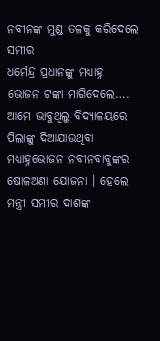ନବୀନଙ୍କ ମୁଣ୍ଡ ତଳକୁ କରିଦେଲେ ସମୀର
ଧର୍ମେନ୍ଦ୍ର ପ୍ରଧାନଙ୍କୁ ମଧ୍ୟାହ୍ନ ଭୋଜନ ଟଙ୍କା ମାଗିଦେଲେ….
ଆମେ ଭାବୁଥିଲୁ ବିଦ୍ୟାଳୟରେ ପିଲାଙ୍କୁ ଦିଆଯାଉଥିବା ମଧ୍ୟାହ୍ନଭୋଜନ ନବୀନବାବୁଙ୍କର ଷୋଳଅଣା ଯୋଜନା । ହେଲେ ମନ୍ତ୍ରୀ ସମୀର ଦାଶଙ୍କ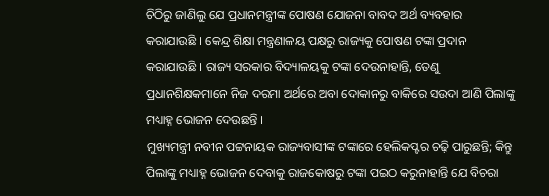ଚିଠିରୁ ଜାଣିଲୁ ଯେ ପ୍ରଧାନମନ୍ତ୍ରୀଙ୍କ ପୋଷଣ ଯୋଜନା ବାବଦ ଅର୍ଥ ବ୍ୟବହାର କରାଯାଉଛି । କେନ୍ଦ୍ର ଶିକ୍ଷା ମନ୍ତ୍ରଣାଳୟ ପକ୍ଷରୁ ରାଜ୍ୟକୁ ପୋଷଣ ଟଙ୍କା ପ୍ରଦାନ କରାଯାଉଛି । ରାଜ୍ୟ ସରକାର ବିଦ୍ୟାଳୟକୁ ଟଙ୍କା ଦେଉନାହାନ୍ତି, ତେଣୁ ପ୍ରଧାନଶିକ୍ଷକମାନେ ନିଜ ଦରମା ଅର୍ଥରେ ଅବା ଦୋକାନରୁ ବାକିରେ ସଉଦା ଆଣି ପିଲାଙ୍କୁ ମଧ୍ୟାହ୍ନ ଭୋଜନ ଦେଉଛନ୍ତି ।
ମୁଖ୍ୟମନ୍ତ୍ରୀ ନବୀନ ପଟ୍ଟନାୟକ ରାଜ୍ୟବାସୀଙ୍କ ଟଙ୍କାରେ ହେଲିକପ୍ଟର ଚଢ଼ି ପାରୁଛନ୍ତି; କିନ୍ତୁ ପିଲାଙ୍କୁ ମଧ୍ୟାହ୍ନ ଭୋଜନ ଦେବାକୁ ରାଜକୋଷରୁ ଟଙ୍କା ପଇଠ କରୁନାହାନ୍ତି ଯେ ବିଚରା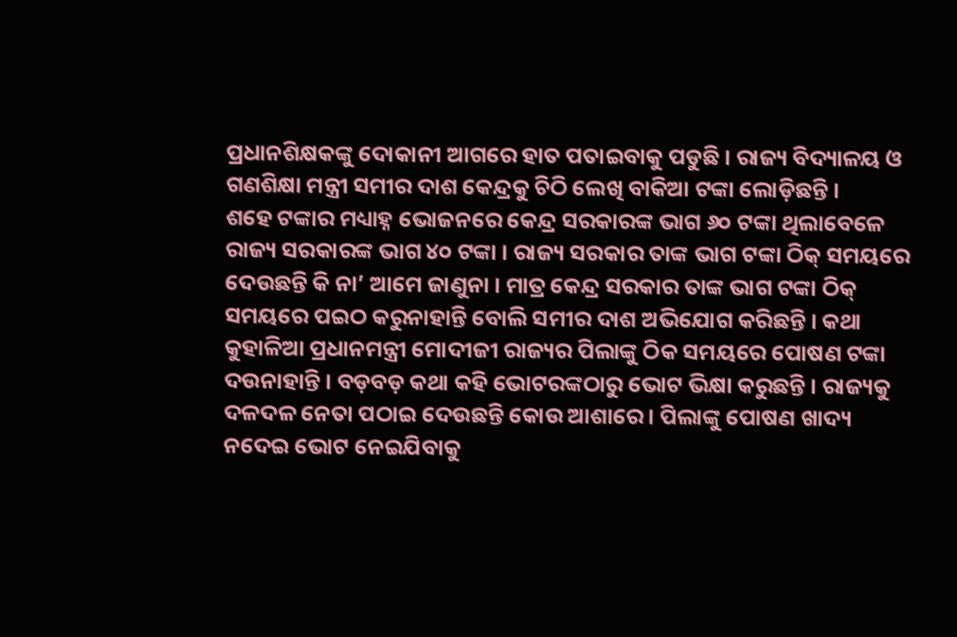ପ୍ରଧାନଶିକ୍ଷକଙ୍କୁ ଦୋକାନୀ ଆଗରେ ହାତ ପତାଇବାକୁ ପଡୁଛି । ରାଜ୍ୟ ବିଦ୍ୟାଳୟ ଓ ଗଣଶିକ୍ଷା ମନ୍ତ୍ରୀ ସମୀର ଦାଶ କେନ୍ଦ୍ରକୁ ଚିଠି ଲେଖି ବାକିଆ ଟଙ୍କା ଲୋଡ଼ିଛନ୍ତି ।
ଶହେ ଟଙ୍କାର ମଧ୍ୟାହ୍ନ ଭୋଜନରେ କେନ୍ଦ୍ର ସରକାରଙ୍କ ଭାଗ ୬୦ ଟଙ୍କା ଥିଲାବେଳେ ରାଜ୍ୟ ସରକାରଙ୍କ ଭାଗ ୪୦ ଟଙ୍କା । ରାଜ୍ୟ ସରକାର ତାଙ୍କ ଭାଗ ଟଙ୍କା ଠିକ୍ ସମୟରେ ଦେଉଛନ୍ତି କି ନା’ ଆମେ ଜାଣୁନା । ମାତ୍ର କେନ୍ଦ୍ର ସରକାର ତାଙ୍କ ଭାଗ ଟଙ୍କା ଠିକ୍ ସମୟରେ ପଇଠ କରୁନାହାନ୍ତି ବୋଲି ସମୀର ଦାଶ ଅଭିଯୋଗ କରିଛନ୍ତି । କଥା କୁହାଳିଆ ପ୍ରଧାନମନ୍ତ୍ରୀ ମୋଦୀଜୀ ରାଜ୍ୟର ପିଲାଙ୍କୁ ଠିକ ସମୟରେ ପୋଷଣ ଟଙ୍କା ଦଉନାହାନ୍ତି । ବଡ଼ବଡ଼ କଥା କହି ଭୋଟରଙ୍କଠାରୁ ଭୋଟ ଭିକ୍ଷା କରୁଛନ୍ତି । ରାଜ୍ୟକୁ ଦଳଦଳ ନେତା ପଠାଇ ଦେଉଛନ୍ତି କୋଉ ଆଶାରେ । ପିଲାଙ୍କୁ ପୋଷଣ ଖାଦ୍ୟ ନଦେଇ ଭୋଟ ନେଇଯିବାକୁ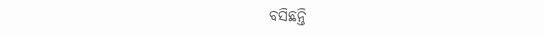ବସିଛନ୍ତି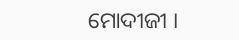ମୋଦୀଜୀ ।